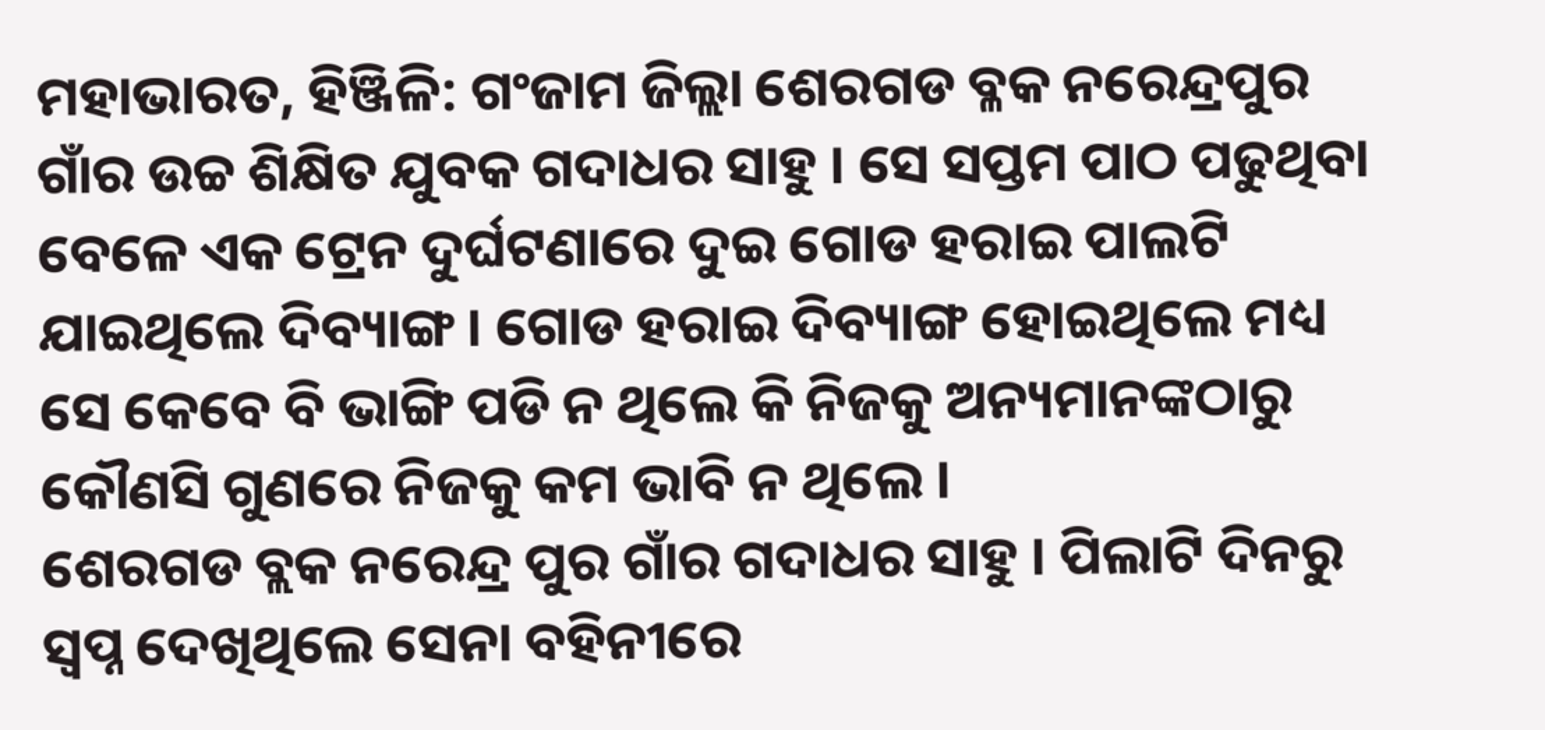ମହାଭାରତ, ହିଞ୍ଜିଳି: ଗଂଜାମ ଜିଲ୍ଲା ଶେରଗଡ ବ୍ଳକ ନରେନ୍ଦ୍ରପୁର ଗାଁର ଉଚ୍ଚ ଶିକ୍ଷିତ ଯୁବକ ଗଦାଧର ସାହୁ । ସେ ସପ୍ତମ ପାଠ ପଢୁଥିବା ବେଳେ ଏକ ଟ୍ରେନ ଦୁର୍ଘଟଣାରେ ଦୁଇ ଗୋଡ ହରାଇ ପାଲଟି ଯାଇଥିଲେ ଦିବ୍ୟାଙ୍ଗ । ଗୋଡ ହରାଇ ଦିବ୍ୟାଙ୍ଗ ହୋଇଥିଲେ ମଧ୍ୟ ସେ କେବେ ବି ଭାଙ୍ଗି ପଡି ନ ଥିଲେ କି ନିଜକୁ ଅନ୍ୟମାନଙ୍କଠାରୁ କୌଣସି ଗୁଣରେ ନିଜକୁ କମ ଭାବି ନ ଥିଲେ ।
ଶେରଗଡ ବ୍ଲକ ନରେନ୍ଦ୍ର ପୁର ଗାଁର ଗଦାଧର ସାହୁ । ପିଲାଟି ଦିନରୁ ସ୍ୱପ୍ନ ଦେଖିଥିଲେ ସେନା ବହିନୀରେ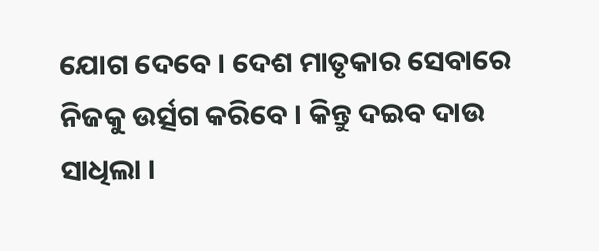ଯୋଗ ଦେବେ । ଦେଶ ମାତୃକାର ସେବାରେ ନିଜକୁ ଉର୍ତ୍ସଗ କରିବେ । କିନ୍ତୁ ଦଇବ ଦାଉ ସାଧିଲା ।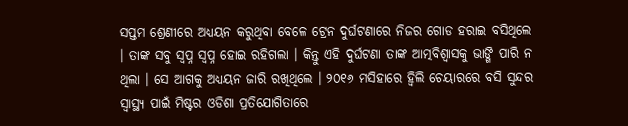ସପ୍ତମ ଶ୍ରେଣୀରେ ଅଧ୍ୟୟନ କରୁଥିବା ବେଳେ ଟ୍ରେନ ଦୁର୍ଘଟଣାରେ ନିଜର ଗୋଡ ହରାଇ ବସିଥିଲେ । ତାଙ୍କ ସବୁ ସ୍ୱପ୍ନ ସ୍ୱପ୍ନ ହୋଇ ରହିଗଲା । କିନ୍ତୁ ଏହି ଦୁର୍ଘଟଣା ତାଙ୍କ ଆତ୍ମବିଶ୍ୱାସକୁ ଭାଙ୍ଗି ପାରି ନ ଥିଲା । ସେ ଆଗକୁ ଅଧ୍ୟୟନ ଜାରି ରଖିଥିଲେ । ୨୦୧୬ ମସିହାରେ ହ୍ୱିଲି ଚେୟାରରେ ବସି ସୁନ୍ଦର ସ୍ୱାସ୍ଥ୍ୟ ପାଇଁ ମିଷ୍ଟର ଓଡିଶା ପ୍ରତିଯୋଗିତାରେ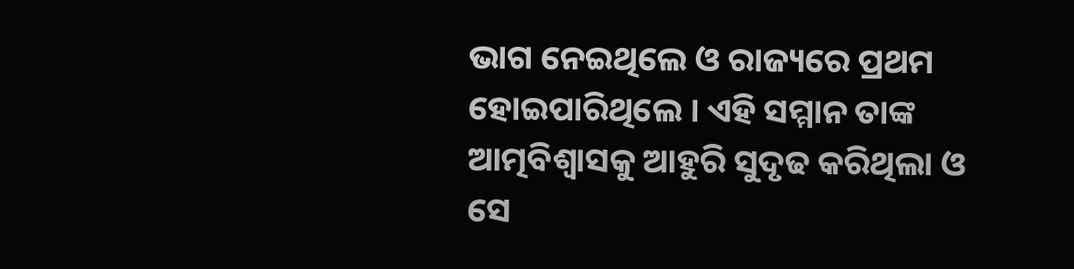ଭାଗ ନେଇଥିଲେ ଓ ରାଜ୍ୟରେ ପ୍ରଥମ ହୋଇପାରିଥିଲେ । ଏହି ସମ୍ମାନ ତାଙ୍କ ଆତ୍ମବିଶ୍ୱାସକୁ ଆହୁରି ସୁଦୃଢ କରିଥିଲା ଓ ସେ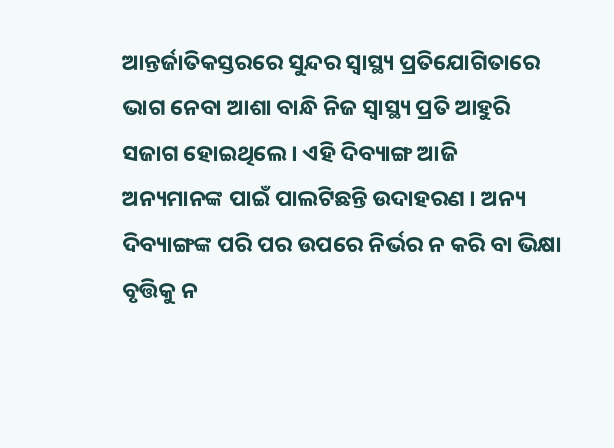ଆନ୍ତର୍ଜାତିକସ୍ତରରେ ସୁନ୍ଦର ସ୍ୱାସ୍ଥ୍ୟ ପ୍ରତିଯୋଗିତାରେ ଭାଗ ନେବା ଆଶା ବାନ୍ଧି ନିଜ ସ୍ୱାସ୍ଥ୍ୟ ପ୍ରତି ଆହୁରି ସଜାଗ ହୋଇଥିଲେ । ଏହି ଦିବ୍ୟାଙ୍ଗ ଆଜି ଅନ୍ୟମାନଙ୍କ ପାଇଁ ପାଲଟିଛନ୍ତି ଉଦାହରଣ । ଅନ୍ୟ ଦିବ୍ୟାଙ୍ଗଙ୍କ ପରି ପର ଉପରେ ନିର୍ଭର ନ କରି ବା ଭିକ୍ଷା ବୃତ୍ତିକୁ ନ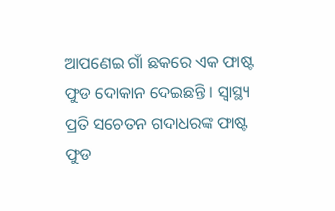ଆପଣେଇ ଗାଁ ଛକରେ ଏକ ଫାଷ୍ଟ ଫୁଡ ଦୋକାନ ଦେଇଛନ୍ତି । ସ୍ୱାସ୍ଥ୍ୟ ପ୍ରତି ସଚେତନ ଗଦାଧରଙ୍କ ଫାଷ୍ଟ ଫୁଡ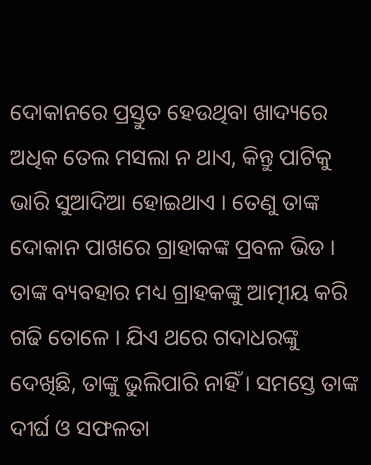ଦୋକାନରେ ପ୍ରସ୍ତୁତ ହେଉଥିବା ଖାଦ୍ୟରେ ଅଧିକ ତେଲ ମସଲା ନ ଥାଏ, କିନ୍ତୁ ପାଟିକୁ ଭାରି ସୁଆଦିଆ ହୋଇଥାଏ । ତେଣୁ ତାଙ୍କ ଦୋକାନ ପାଖରେ ଗ୍ରାହାକଙ୍କ ପ୍ରବଳ ଭିଡ । ତାଙ୍କ ବ୍ୟବହାର ମଧ୍ୟ ଗ୍ରାହକଙ୍କୁ ଆତ୍ମୀୟ କରି ଗଢି ତୋଳେ । ଯିଏ ଥରେ ଗଦାଧରଙ୍କୁ ଦେଖିଛି, ତାଙ୍କୁ ଭୁଲିପାରି ନାହିଁ । ସମସ୍ତେ ତାଙ୍କ ଦୀର୍ଘ ଓ ସଫଳତା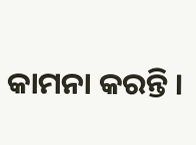କାମନା କରନ୍ତି ।